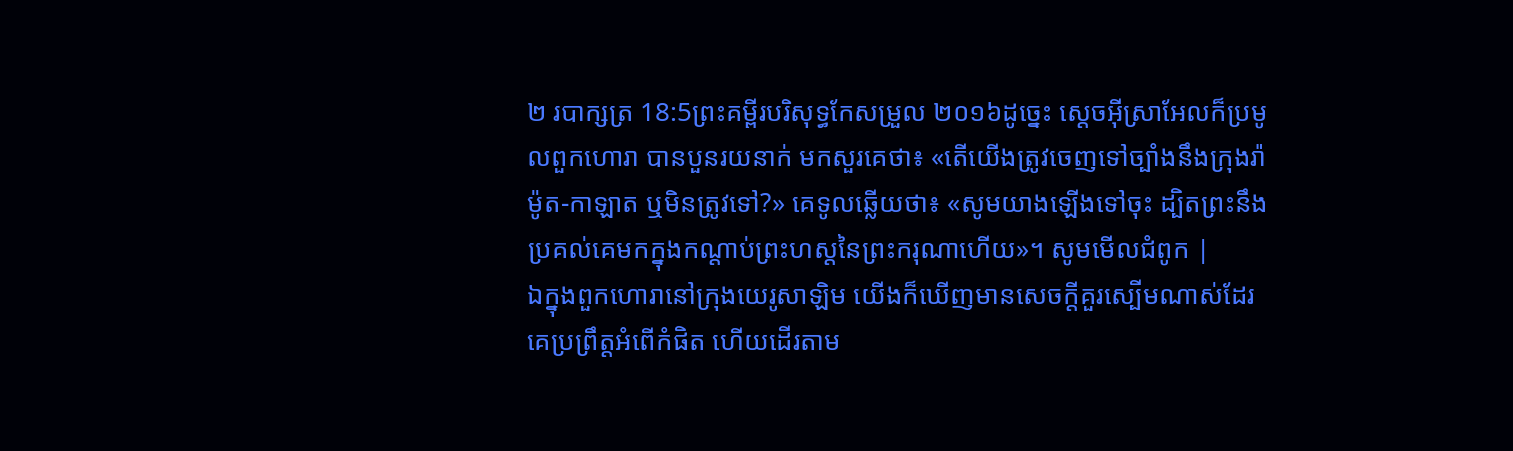២ របាក្សត្រ 18:5ព្រះគម្ពីរបរិសុទ្ធកែសម្រួល ២០១៦ដូច្នេះ ស្តេចអ៊ីស្រាអែលក៏ប្រមូលពួកហោរា បានបួនរយនាក់ មកសួរគេថា៖ «តើយើងត្រូវចេញទៅច្បាំងនឹងក្រុងរ៉ាម៉ូត-កាឡាត ឬមិនត្រូវទៅ?» គេទូលឆ្លើយថា៖ «សូមយាងឡើងទៅចុះ ដ្បិតព្រះនឹងប្រគល់គេមកក្នុងកណ្ដាប់ព្រះហស្តនៃព្រះករុណាហើយ»។ សូមមើលជំពូក |
ឯក្នុងពួកហោរានៅក្រុងយេរូសាឡិម យើងក៏ឃើញមានសេចក្ដីគួរស្បើមណាស់ដែរ គេប្រព្រឹត្តអំពើកំផិត ហើយដើរតាម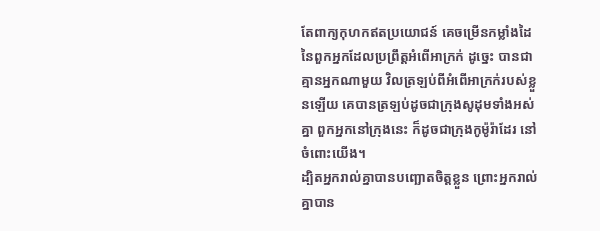តែពាក្យកុហកឥតប្រយោជន៍ គេចម្រើនកម្លាំងដៃនៃពួកអ្នកដែលប្រព្រឹត្តអំពើអាក្រក់ ដូច្នេះ បានជាគ្មានអ្នកណាមួយ វិលត្រឡប់ពីអំពើអាក្រក់របស់ខ្លួនឡើយ គេបានត្រឡប់ដូចជាក្រុងសូដុមទាំងអស់គ្នា ពួកអ្នកនៅក្រុងនេះ ក៏ដូចជាក្រុងកូម៉ូរ៉ាដែរ នៅចំពោះយើង។
ដ្បិតអ្នករាល់គ្នាបានបញ្ឆោតចិត្តខ្លួន ព្រោះអ្នករាល់គ្នាបាន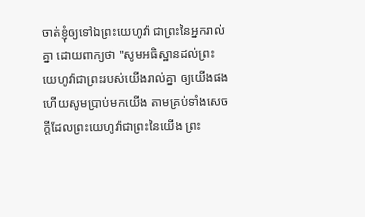ចាត់ខ្ញុំឲ្យទៅឯព្រះយេហូវ៉ា ជាព្រះនៃអ្នករាល់គ្នា ដោយពាក្យថា "សូមអធិស្ឋានដល់ព្រះយេហូវ៉ាជាព្រះរបស់យើងរាល់គ្នា ឲ្យយើងផង ហើយសូមប្រាប់មកយើង តាមគ្រប់ទាំងសេចក្ដីដែលព្រះយេហូវ៉ាជាព្រះនៃយើង ព្រះ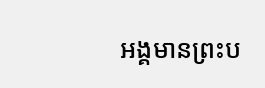អង្គមានព្រះប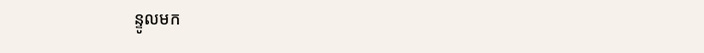ន្ទូលមក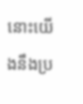នោះយើងនឹងប្រ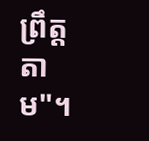ព្រឹត្តតាម"។